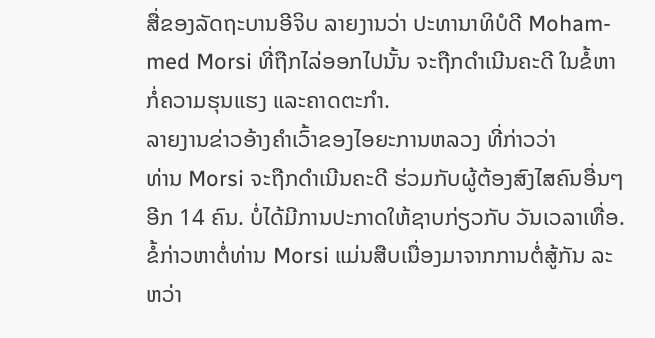ສື່ຂອງລັດຖະບານອີຈິບ ລາຍງານວ່າ ປະທານາທິບໍດີ Moham-
med Morsi ທີ່ຖືກໄລ່ອອກໄປນັ້ນ ຈະຖືກດໍາເນີນຄະດີ ໃນຂໍ້ຫາ
ກໍ່ຄວາມຮຸນແຮງ ແລະຄາດຕະກໍາ.
ລາຍງານຂ່າວອ້າງຄໍາເວົ້າຂອງໄອຍະການຫລວງ ທີ່ກ່າວວ່າ
ທ່ານ Morsi ຈະຖືກດໍາເນີນຄະດີ ຮ່ວມກັບຜູ້ຕ້ອງສົງໄສຄົນອື່ນໆ
ອີກ 14 ຄົນ. ບໍ່ໄດ້ມີການປະກາດໃຫ້ຊາບກ່ຽວກັບ ວັນເວລາເທື່ອ.
ຂໍ້ກ່າວຫາຕໍ່ທ່ານ Morsi ແມ່ນສືບເນື່ອງມາຈາກການຕໍ່ສູ້ກັນ ລະ
ຫວ່າ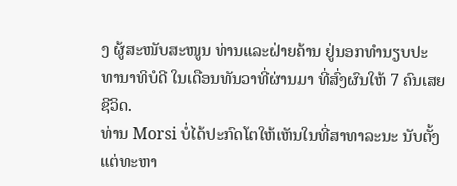ງ ຜູ້ສະໜັບສະໜູນ ທ່ານແລະຝ່າຍຄ້ານ ຢູ່ນອກທໍານຽບປະ
ທານາທິບໍດີ ໃນເດືອນທັນວາທີ່ຜ່ານມາ ທີ່ສົ່ງຜົນໃຫ້ 7 ຄົນເສຍ
ຊີວິດ.
ທ່ານ Morsi ບໍ່ໄດ້ປະກົດໂຕໃຫ້ເຫັນໃນທີ່ສາທາລະນະ ນັບຕັ້ງ
ແຕ່ທະຫາ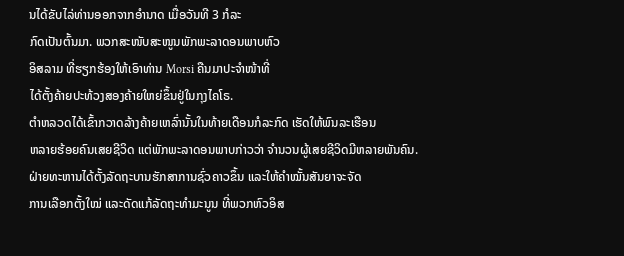ນໄດ້ຂັບໄລ່ທ່ານອອກຈາກອໍານາດ ເມື່ອວັນທີ 3 ກໍລະ
ກົດເປັນຕົ້ນມາ. ພວກສະໜັບສະໜູນພັກພະລາດອນພາບຫົວ
ອິສລາມ ທີ່ຮຽກຮ້ອງໃຫ້ເອົາທ່ານ Morsi ຄືນມາປະຈໍາໜ້າທີ່
ໄດ້ຕັ້ງຄ້າຍປະທ້ວງສອງຄ້າຍໃຫຍ່ຂຶ້ນຢູ່ໃນກຸງໄຄໂຣ.
ຕໍາຫລວດໄດ້ເຂົ້າກວາດລ້າງຄ້າຍເຫລົ່ານັ້ນໃນທ້າຍເດືອນກໍລະກົດ ເຮັດໃຫ້ພົນລະເຮືອນ
ຫລາຍຮ້ອຍຄົນເສຍຊີວິດ ແຕ່ພັກພະລາດອນພາບກ່າວວ່າ ຈໍານວນຜູ້ເສຍຊີວິດມີຫລາຍພັນຄົນ.
ຝ່າຍທະຫານໄດ້ຕັ້ງລັດຖະບານຮັກສາການຊົ່ວຄາວຂຶ້ນ ແລະໃຫ້ຄໍາໝັ້ນສັນຍາຈະຈັດ
ການເລືອກຕັ້ງໃໝ່ ແລະດັດແກ້ລັດຖະທໍາມະນູນ ທີ່ພວກຫົວອິສ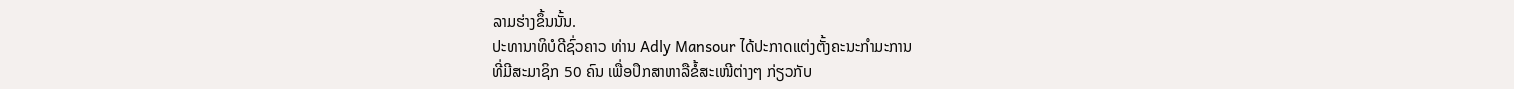ລາມຮ່າງຂຶ້ນນັ້ນ.
ປະທານາທິບໍດີຊົ່ວຄາວ ທ່ານ Adly Mansour ໄດ້ປະກາດແຕ່ງຕັ້ງຄະນະກໍາມະການ
ທີ່ມີສະມາຊິກ 50 ຄົນ ເພື່ອປຶກສາຫາລືຂໍ້ສະເໜີຕ່າງໆ ກ່ຽວກັບ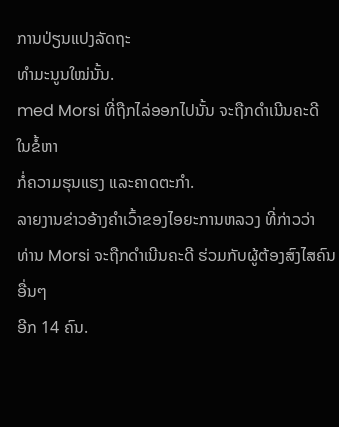ການປ່ຽນແປງລັດຖະ
ທໍາມະນູນໃໝ່ນັ້ນ.
med Morsi ທີ່ຖືກໄລ່ອອກໄປນັ້ນ ຈະຖືກດໍາເນີນຄະດີ ໃນຂໍ້ຫາ
ກໍ່ຄວາມຮຸນແຮງ ແລະຄາດຕະກໍາ.
ລາຍງານຂ່າວອ້າງຄໍາເວົ້າຂອງໄອຍະການຫລວງ ທີ່ກ່າວວ່າ
ທ່ານ Morsi ຈະຖືກດໍາເນີນຄະດີ ຮ່ວມກັບຜູ້ຕ້ອງສົງໄສຄົນອື່ນໆ
ອີກ 14 ຄົນ.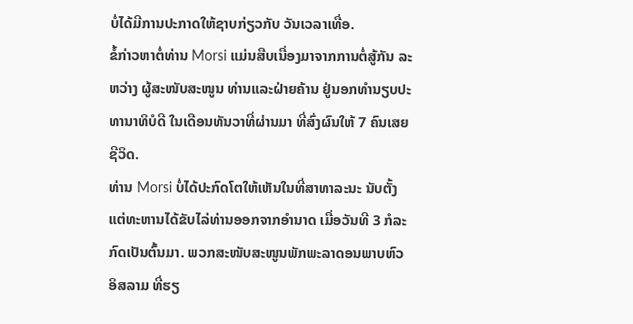ບໍ່ໄດ້ມີການປະກາດໃຫ້ຊາບກ່ຽວກັບ ວັນເວລາເທື່ອ.
ຂໍ້ກ່າວຫາຕໍ່ທ່ານ Morsi ແມ່ນສືບເນື່ອງມາຈາກການຕໍ່ສູ້ກັນ ລະ
ຫວ່າງ ຜູ້ສະໜັບສະໜູນ ທ່ານແລະຝ່າຍຄ້ານ ຢູ່ນອກທໍານຽບປະ
ທານາທິບໍດີ ໃນເດືອນທັນວາທີ່ຜ່ານມາ ທີ່ສົ່ງຜົນໃຫ້ 7 ຄົນເສຍ
ຊີວິດ.
ທ່ານ Morsi ບໍ່ໄດ້ປະກົດໂຕໃຫ້ເຫັນໃນທີ່ສາທາລະນະ ນັບຕັ້ງ
ແຕ່ທະຫານໄດ້ຂັບໄລ່ທ່ານອອກຈາກອໍານາດ ເມື່ອວັນທີ 3 ກໍລະ
ກົດເປັນຕົ້ນມາ. ພວກສະໜັບສະໜູນພັກພະລາດອນພາບຫົວ
ອິສລາມ ທີ່ຮຽ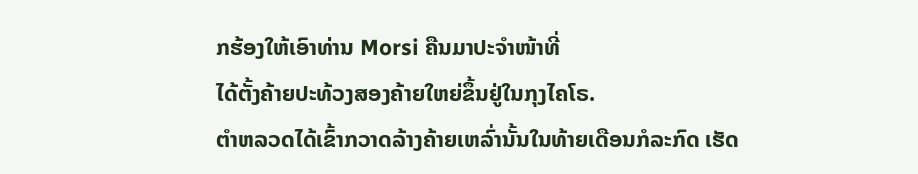ກຮ້ອງໃຫ້ເອົາທ່ານ Morsi ຄືນມາປະຈໍາໜ້າທີ່
ໄດ້ຕັ້ງຄ້າຍປະທ້ວງສອງຄ້າຍໃຫຍ່ຂຶ້ນຢູ່ໃນກຸງໄຄໂຣ.
ຕໍາຫລວດໄດ້ເຂົ້າກວາດລ້າງຄ້າຍເຫລົ່ານັ້ນໃນທ້າຍເດືອນກໍລະກົດ ເຮັດ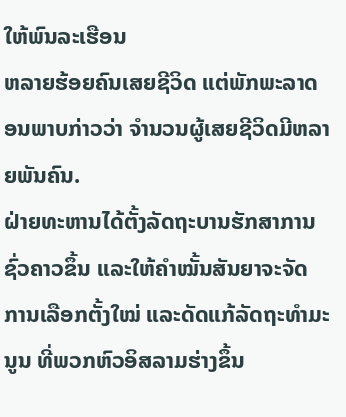ໃຫ້ພົນລະເຮືອນ
ຫລາຍຮ້ອຍຄົນເສຍຊີວິດ ແຕ່ພັກພະລາດອນພາບກ່າວວ່າ ຈໍານວນຜູ້ເສຍຊີວິດມີຫລາຍພັນຄົນ.
ຝ່າຍທະຫານໄດ້ຕັ້ງລັດຖະບານຮັກສາການຊົ່ວຄາວຂຶ້ນ ແລະໃຫ້ຄໍາໝັ້ນສັນຍາຈະຈັດ
ການເລືອກຕັ້ງໃໝ່ ແລະດັດແກ້ລັດຖະທໍາມະນູນ ທີ່ພວກຫົວອິສລາມຮ່າງຂຶ້ນ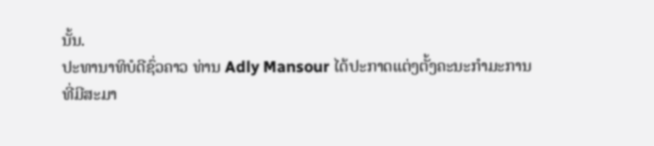ນັ້ນ.
ປະທານາທິບໍດີຊົ່ວຄາວ ທ່ານ Adly Mansour ໄດ້ປະກາດແຕ່ງຕັ້ງຄະນະກໍາມະການ
ທີ່ມີສະມາ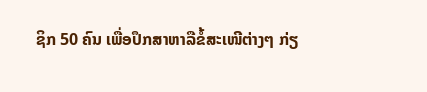ຊິກ 50 ຄົນ ເພື່ອປຶກສາຫາລືຂໍ້ສະເໜີຕ່າງໆ ກ່ຽ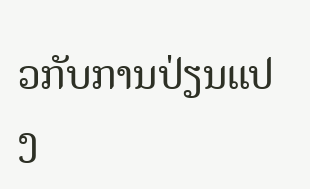ວກັບການປ່ຽນແປງ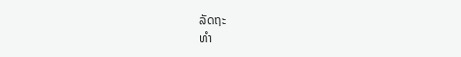ລັດຖະ
ທໍາ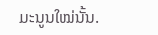ມະນູນໃໝ່ນັ້ນ.